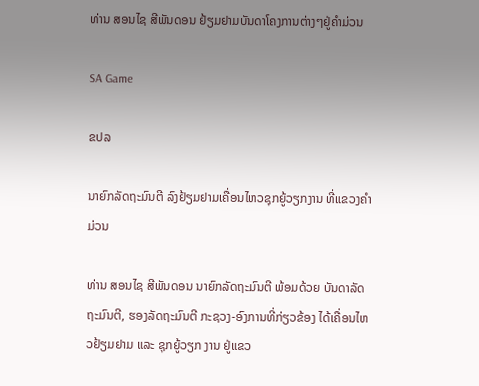ທ່ານ ສອນໄຊ ສີພັນດອນ ຢ້ຽມຢາມບັນດາໂຄງການຕ່າງໆຢູ່ຄຳມ່ວນ

SA Game

ຂປລ

ນາຍົກລັດຖະມົນຕີ ລົງຢ້ຽມຢາມເຄື່ອນໄຫວຊຸກຍູ້ວຽກງານ ທີ່ແຂວງຄຳມ່ວນ

ທ່ານ ສອນໄຊ ສີພັນດອນ ນາຍົກລັດຖະມົນຕີ ພ້ອມດ້ວຍ ບັນດາລັດຖະມົນຕີ, ຮອງລັດຖະມົນຕີ ກະຊວງ-ອົງການທີ່ກ່ຽວຂ້ອງ ໄດ້ເຄື່ອນໄຫວຢ້ຽມຢາມ ແລະ ຊຸກຍູ້ວຽກ ງານ ຢູ່ແຂວ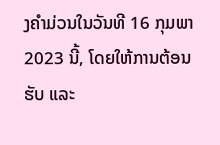ງຄຳມ່ວນໃນວັນທີ 16 ກຸມພາ 2023 ນີ້, ໂດຍໃຫ້ການຕ້ອນຮັບ ແລະ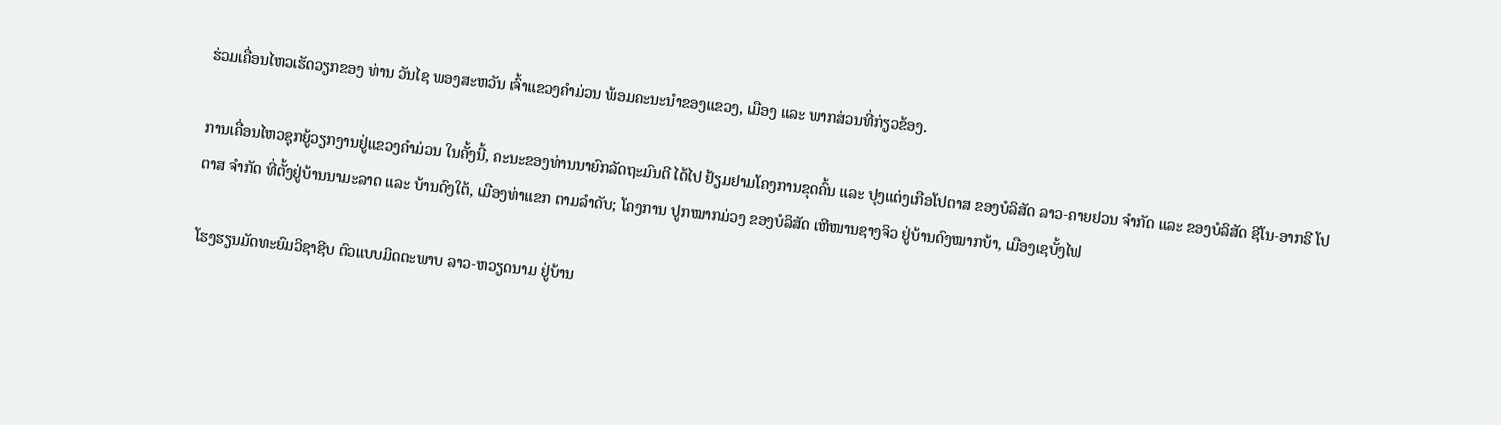ຮ່ວມເຄື່ອນໄຫວເຮັດວຽກຂອງ ທ່ານ ວັນໄຊ ພອງສະຫວັນ ເຈົ້າແຂວງຄຳມ່ວນ ພ້ອມຄະນະນຳຂອງແຂວງ, ເມືອງ ແລະ ພາກສ່ວນທີ່ກ່ຽວຂ້ອງ.

ການເຄື່ອນໄຫວຊຸກຍູ້ວຽກງານຢູ່ແຂວງຄໍາມ່ວນ ໃນຄັ້ງນີ້, ຄະນະຂອງທ່ານນາຍົກລັດຖະມົນຕີ ໄດ້ໄປ ຢ້ຽມຢາມໂຄງການຂຸດຄົ້ນ ແລະ ປຸງແຕ່ງເກືອໂປຕາສ ຂອງບໍລິສັດ ລາວ-ຄາຍຢວນ ຈຳກັດ ແລະ ຂອງບໍລິສັດ ຊີໂນ-ອາກຣີ ໂປຕາສ ຈຳກັດ ທີ່ຕັ້ງຢູ່ບ້ານນາມະລາດ ແລະ ບ້ານດົງໃຕ້, ເມືອງທ່າແຂກ ຕາມລໍາດັບ; ໂຄງການ ປູກໝາກມ່ວງ ຂອງບໍລິສັດ ເຫີໜານຊາງຈິວ ຢູ່ບ້ານດົງໝາກບ້າ, ເມືອງເຊບັ້ງໄຟ

ໂຮງຮຽນມັດທະຍົມວິຊາຊີບ ຕົວແບບມິດຕະພາບ ລາວ-ຫວຽດນາມ ຢູ່ບ້ານ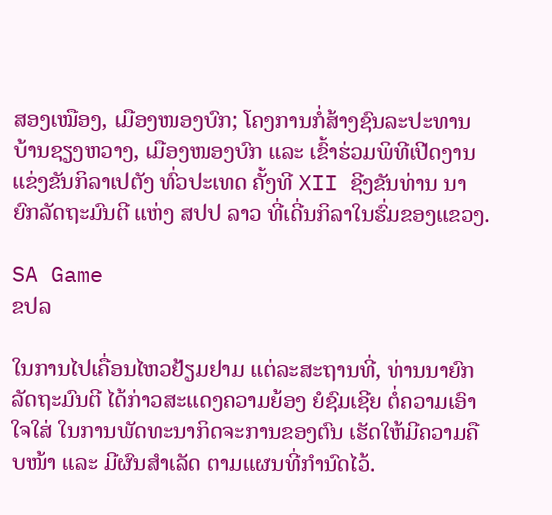ສອງເໝືອງ, ເມືອງໜອງບົກ; ໂຄງການກໍ່ສ້າງຊົນລະປະທານ ບ້ານຊຽງຫວາງ, ເມືອງໜອງບົກ ແລະ ເຂົ້າຮ່ວມພິທີເປີດງານແຂ່ງຂັນກິລາເປຕັງ ທົ່ວປະເທດ ຄັ້ງທີ XII ຊີງຂັນທ່ານ ນາຍົກລັດຖະມົນຕີ ແຫ່ງ ສປປ ລາວ ທີ່ເດີ່ນກິລາໃນຮົ່ມຂອງແຂວງ.

SA Game
ຂປລ

ໃນການໄປເຄື່ອນໄຫວຢ້ຽມຢາມ ແຕ່ລະສະຖານທີ່, ທ່ານນາຍົກລັດຖະມົນຕີ ໄດ້ກ່າວສະແດງຄວາມຍ້ອງ ຍໍຊົມເຊີຍ ຕໍ່ຄວາມເອົາໃຈໃສ່ ໃນການພັດທະນາກິດຈະການຂອງຕົນ ເຮັດໃຫ້ມີຄວາມຄືບໜ້າ ແລະ ມີຜົນສຳເລັດ ຕາມແຜນທີ່ກຳນົດໄວ້.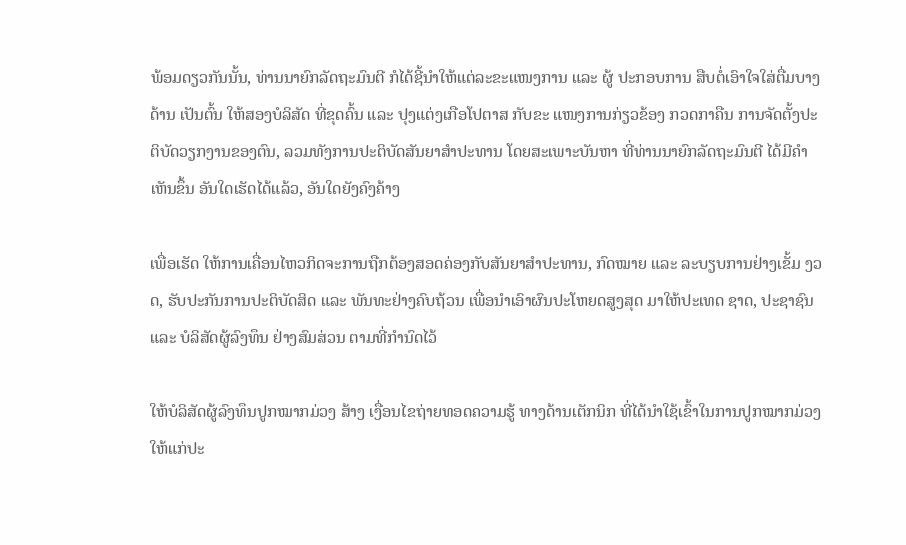ພ້ອມດຽວກັນນັ້ນ, ທ່ານນາຍົກລັດຖະມົນຕີ ກໍໄດ້ຊີ້ນໍາໃຫ້ແຕ່ລະຂະແໜງການ ແລະ ຜູ້ ປະກອບການ ສືບຕໍ່ເອົາໃຈໃສ່ຕື່ມບາງດ້ານ ເປັນຕົ້ນ ໃຫ້ສອງບໍລິສັດ ທີ່ຂຸດຄົ້ນ ແລະ ປຸງແຕ່ງເກືອໂປຕາສ ກັບຂະ ແໜງການກ່ຽວຂ້ອງ ກວດກາຄືນ ການຈັດຕັ້ງປະຕິບັດວຽກງານຂອງຕົນ, ລວມທັງການປະຕິບັດສັນຍາສຳປະທານ ໂດຍສະເພາະບັນຫາ ທີ່ທ່ານນາຍົກລັດຖະມົນຕີ ໄດ້ມີຄໍາເຫັນຂຶ້ນ ອັນໃດເຮັດໄດ້ແລ້ວ, ອັນໃດຍັງຄົງຄ້າງ

ເພື່ອເຮັດ ໃຫ້ການເຄື່ອນໄຫວກິດຈະການຖືກຕ້ອງສອດຄ່ອງກັບສັນຍາສຳປະທານ, ກົດໝາຍ ແລະ ລະບຽບການຢ່າງເຂັ້ມ ງວດ, ຮັບປະກັນການປະຕິບັດສິດ ແລະ ພັນທະຢ່າງຄົບຖ້ວນ ເພື່ອນຳເອົາຜົນປະໂຫຍດສູງສຸດ ມາໃຫ້ປະເທດ ຊາດ, ປະຊາຊົນ ແລະ ບໍລິສັດຜູ້ລົງທຶນ ຢ່າງສົມສ່ວນ ຕາມທີ່ກຳນົດໄວ້

ໃຫ້ບໍລິສັດຜູ້ລົງທຶນປູກໝາກມ່ວງ ສ້າງ ເງື່ອນໄຂຖ່າຍທອດຄວາມຮູ້ ທາງດ້ານເຕັກນິກ ທີ່ໄດ້ນໍາໃຊ້ເຂົ້າໃນການປູກໝາກມ່ວງ ໃຫ້ແກ່ປະ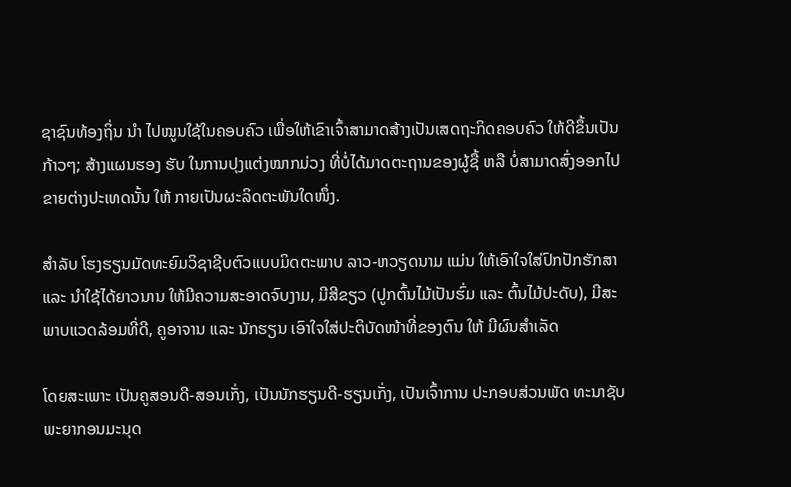ຊາຊົນທ້ອງຖິ່ນ ນຳ ໄປໝູນໃຊ້ໃນຄອບຄົວ ເພື່ອໃຫ້ເຂົາເຈົ້າສາມາດສ້າງເປັນເສດຖະກິດຄອບຄົວ ໃຫ້ດີຂຶ້ນເປັນກ້າວໆ; ສ້າງແຜນຮອງ ຮັບ ໃນການປຸງແຕ່ງໝາກມ່ວງ ທີ່ບໍ່ໄດ້ມາດຕະຖານຂອງຜູ້ຊື້ ຫລື ບໍ່ສາມາດສົ່ງອອກໄປຂາຍຕ່າງປະເທດນັ້ນ ໃຫ້ ກາຍເປັນຜະລິດຕະພັນໃດໜຶ່ງ.

ສໍາລັບ ໂຮງຮຽນມັດທະຍົມວິຊາຊີບຕົວແບບມິດຕະພາບ ລາວ-ຫວຽດນາມ ແມ່ນ ໃຫ້ເອົາໃຈໃສ່ປົກປັກຮັກສາ ແລະ ນຳໃຊ້ໄດ້ຍາວນານ ໃຫ້ມີຄວາມສະອາດຈົບງາມ, ມີສີຂຽວ (ປູກຕົ້ນໄມ້ເປັນຮົ່ມ ແລະ ຕົ້ນໄມ້ປະດັບ), ມີສະພາບແວດລ້ອມທີ່ດີ, ຄູອາຈານ ແລະ ນັກຮຽນ ເອົາໃຈໃສ່ປະຕິບັດໜ້າທີ່ຂອງຕົນ ໃຫ້ ມີຜົນສຳເລັດ

ໂດຍສະເພາະ ເປັນຄູສອນດີ-ສອນເກັ່ງ, ເປັນນັກຮຽນດີ-ຮຽນເກັ່ງ, ເປັນເຈົ້າການ ປະກອບສ່ວນພັດ ທະນາຊັບພະຍາກອນມະນຸດ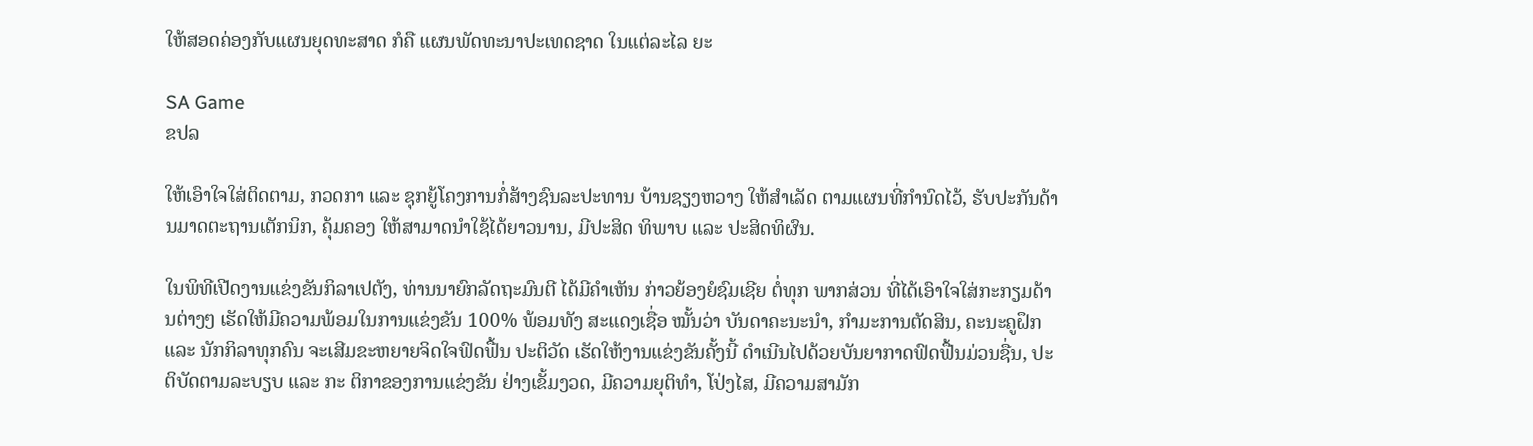ໃຫ້ສອດຄ່ອງກັບແຜນຍຸດທະສາດ ກໍຄື ແຜນພັດທະນາປະເທດຊາດ ໃນແຕ່ລະໄລ ຍະ

SA Game
ຂປລ

ໃຫ້ເອົາໃຈໃສ່ຕິດຕາມ, ກວດກາ ແລະ ຊຸກຍູ້ໂຄງການກໍ່ສ້າງຊົນລະປະທານ ບ້ານຊຽງຫວາງ ໃຫ້ສຳເລັດ ຕາມແຜນທີ່ກຳນົດໄວ້, ຮັບປະກັນດ້ານມາດຕະຖານເຕັກນິກ, ຄຸ້ມຄອງ ໃຫ້ສາມາດນຳໃຊ້ໄດ້ຍາວນານ, ມີປະສິດ ທິພາບ ແລະ ປະສິດທິຜົນ.

ໃນພິທີເປີດງານແຂ່ງຂັນກິລາເປຕັງ, ທ່ານນາຍົກລັດຖະມົນຕີ ໄດ້ມີຄຳເຫັນ ກ່າວຍ້ອງຍໍຊົມເຊີຍ ຕໍ່ທຸກ ພາກສ່ວນ ທີ່ໄດ້ເອົາໃຈໃສ່ກະກຽມດ້ານຕ່າງໆ ເຮັດໃຫ້ມີຄວາມພ້ອມໃນການແຂ່ງຂັນ 100% ພ້ອມທັງ ສະແດງເຊື່ອ ໝັ້ນວ່າ ບັນດາຄະນະນໍາ, ກໍາມະການຕັດສິນ, ຄະນະຄູຝຶກ ແລະ ນັກກິລາທຸກຄົນ ຈະເສີມຂະຫຍາຍຈິດໃຈຟົດຟື້ນ ປະຕິວັດ ເຮັດໃຫ້ງານແຂ່ງຂັນຄັ້ງນີ້ ດໍາເນີນໄປດ້ວຍບັນຍາກາດຟົດຟື້ນມ່ວນຊື່ນ, ປະຕິບັດຕາມລະບຽບ ແລະ ກະ ຕິກາຂອງການແຂ່ງຂັນ ຢ່າງເຂັ້ມງວດ, ມີຄວາມຍຸຕິທຳ, ໂປ່ງໄສ, ມີຄວາມສາມັກ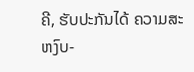ຄີ, ຮັບປະກັນໄດ້ ຄວາມສະຫງົບ-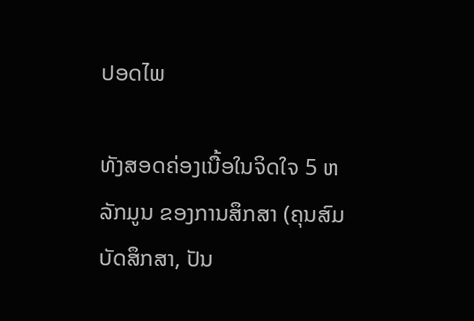ປອດໄພ

ທັງສອດຄ່ອງເນື້ອໃນຈິດໃຈ 5 ຫລັກມູນ ຂອງການສຶກສາ (ຄຸນສົມບັດສຶກສາ, ປັນ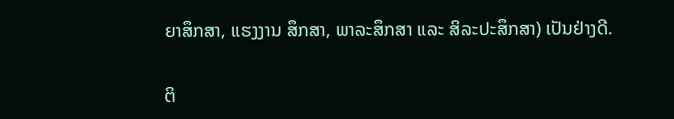ຍາສຶກສາ, ແຮງງານ ສຶກສາ, ພາລະສຶກສາ ແລະ ສິລະປະສຶກສາ) ເປັນຢ່າງດີ.

ຕິ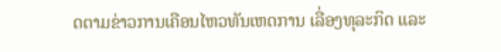ດຕາມຂ່າວການເຄືອນໄຫວທັນເຫດການ ເລື່ອງທຸລະກິດ ແລະ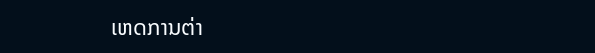ເຫດການຕ່າ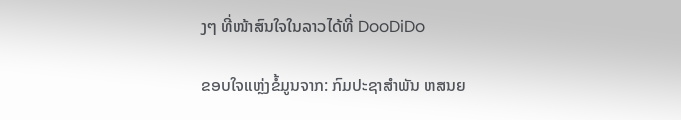ງໆ ທີ່ໜ້າສົນໃຈໃນລາວໄດ້ທີ່ DooDiDo

ຂອບໃຈແຫຼ່ງຂໍ້ມູນຈາກ: ກົມປະຊາສຳພັນ ຫສນຍ